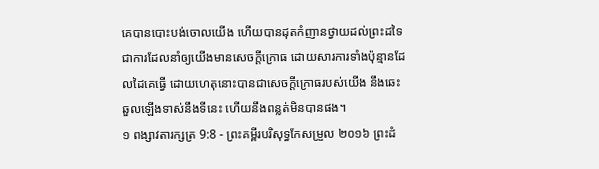គេបានបោះបង់ចោលយើង ហើយបានដុតកំញានថ្វាយដល់ព្រះដទៃ ជាការដែលនាំឲ្យយើងមានសេចក្ដីក្រោធ ដោយសារការទាំងប៉ុន្មានដែលដៃគេធ្វើ ដោយហេតុនោះបានជាសេចក្ដីក្រោធរបស់យើង នឹងឆេះឆួលឡើងទាស់នឹងទីនេះ ហើយនឹងពន្លត់មិនបានផង។
១ ពង្សាវតារក្សត្រ 9:8 - ព្រះគម្ពីរបរិសុទ្ធកែសម្រួល ២០១៦ ព្រះដំ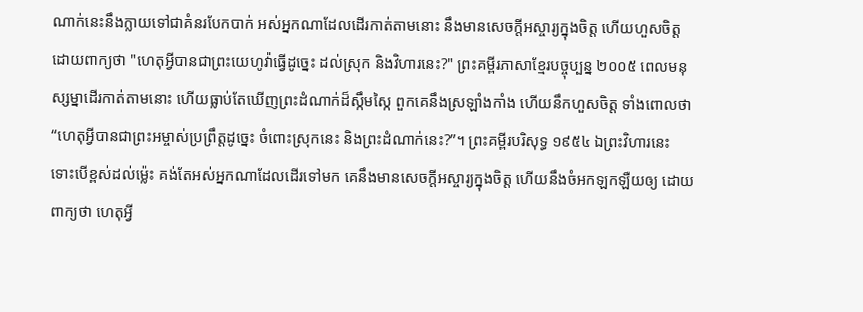ណាក់នេះនឹងក្លាយទៅជាគំនរបែកបាក់ អស់អ្នកណាដែលដើរកាត់តាមនោះ នឹងមានសេចក្ដីអស្ចារ្យក្នុងចិត្ត ហើយហួសចិត្ត ដោយពាក្យថា "ហេតុអ្វីបានជាព្រះយេហូវ៉ាធ្វើដូច្នេះ ដល់ស្រុក និងវិហារនេះ?" ព្រះគម្ពីរភាសាខ្មែរបច្ចុប្បន្ន ២០០៥ ពេលមនុស្សម្នាដើរកាត់តាមនោះ ហើយធ្លាប់តែឃើញព្រះដំណាក់ដ៏ស្កឹមស្កៃ ពួកគេនឹងស្រឡាំងកាំង ហើយនឹកហួសចិត្ត ទាំងពោលថា “ហេតុអ្វីបានជាព្រះអម្ចាស់ប្រព្រឹត្តដូច្នេះ ចំពោះស្រុកនេះ និងព្រះដំណាក់នេះ?”។ ព្រះគម្ពីរបរិសុទ្ធ ១៩៥៤ ឯព្រះវិហារនេះ ទោះបើខ្ពស់ដល់ម៉្លេះ គង់តែអស់អ្នកណាដែលដើរទៅមក គេនឹងមានសេចក្ដីអស្ចារ្យក្នុងចិត្ត ហើយនឹងចំអកឡកឡឺយឲ្យ ដោយពាក្យថា ហេតុអ្វី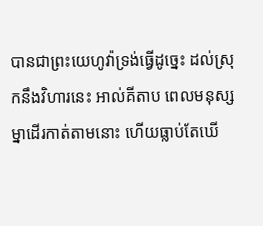បានជាព្រះយេហូវ៉ាទ្រង់ធ្វើដូច្នេះ ដល់ស្រុកនឹងវិហារនេះ អាល់គីតាប ពេលមនុស្សម្នាដើរកាត់តាមនោះ ហើយធ្លាប់តែឃើ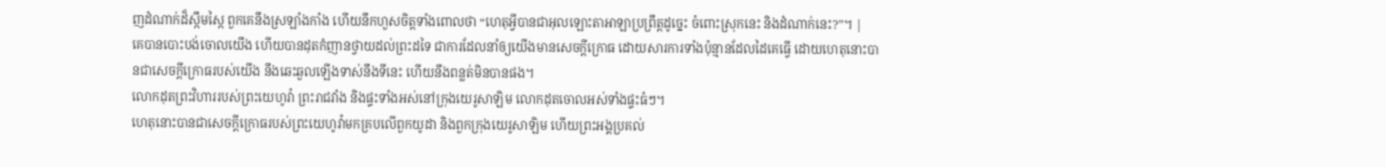ញដំណាក់ដ៏ស្កឹមស្កៃ ពួកគេនឹងស្រឡាំងកាំង ហើយនឹកហួសចិត្តទាំងពោលថា “ហេតុអ្វីបានជាអុលឡោះតាអាឡាប្រព្រឹត្តដូច្នេះ ចំពោះស្រុកនេះ និងដំណាក់នេះ?”។ |
គេបានបោះបង់ចោលយើង ហើយបានដុតកំញានថ្វាយដល់ព្រះដទៃ ជាការដែលនាំឲ្យយើងមានសេចក្ដីក្រោធ ដោយសារការទាំងប៉ុន្មានដែលដៃគេធ្វើ ដោយហេតុនោះបានជាសេចក្ដីក្រោធរបស់យើង នឹងឆេះឆួលឡើងទាស់នឹងទីនេះ ហើយនឹងពន្លត់មិនបានផង។
លោកដុតព្រះវិហាររបស់ព្រះយេហូវ៉ា ព្រះរាជវាំង និងផ្ទះទាំងអស់នៅក្រុងយេរូសាឡិម លោកដុតចោលអស់ទាំងផ្ទះធំៗ។
ហេតុនោះបានជាសេចក្ដីក្រោធរបស់ព្រះយេហូវ៉ាមកគ្របលើពួកយូដា និងពួកក្រុងយេរូសាឡិម ហើយព្រះអង្គប្រគល់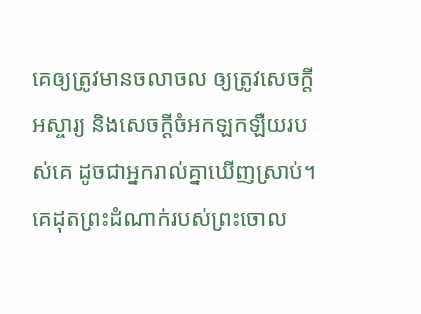គេឲ្យត្រូវមានចលាចល ឲ្យត្រូវសេចក្ដីអស្ចារ្យ និងសេចក្ដីចំអកឡកឡឺយរបស់គេ ដូចជាអ្នករាល់គ្នាឃើញស្រាប់។
គេដុតព្រះដំណាក់របស់ព្រះចោល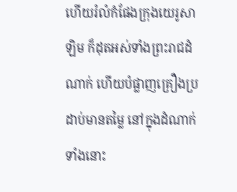ហើយរំលំកំផែងក្រុងយេរូសាឡិម ក៏ដុតអស់ទាំងព្រះរាជដំណាក់ ហើយបំផ្លាញគ្រឿងប្រដាប់មានតម្លៃ នៅក្នុងដំណាក់ទាំងនោះ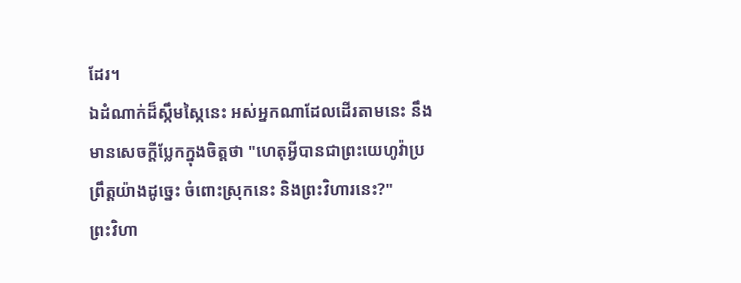ដែរ។
ឯដំណាក់ដ៏ស្កឹមស្កៃនេះ អស់អ្នកណាដែលដើរតាមនេះ នឹងមានសេចក្ដីប្លែកក្នុងចិត្តថា "ហេតុអ្វីបានជាព្រះយេហូវ៉ាប្រព្រឹត្តយ៉ាងដូច្នេះ ចំពោះស្រុកនេះ និងព្រះវិហារនេះ?"
ព្រះវិហា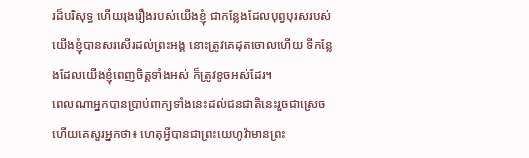រដ៏បរិសុទ្ធ ហើយរុងរឿងរបស់យើងខ្ញុំ ជាកន្លែងដែលបុព្វបុរសរបស់យើងខ្ញុំបានសរសើរដល់ព្រះអង្គ នោះត្រូវគេដុតចោលហើយ ទីកន្លែងដែលយើងខ្ញុំពេញចិត្តទាំងអស់ ក៏ត្រូវខូចអស់ដែរ។
ពេលណាអ្នកបានប្រាប់ពាក្យទាំងនេះដល់ជនជាតិនេះរួចជាស្រេច ហើយគេសួរអ្នកថា៖ ហេតុអ្វីបានជាព្រះយេហូវ៉ាមានព្រះ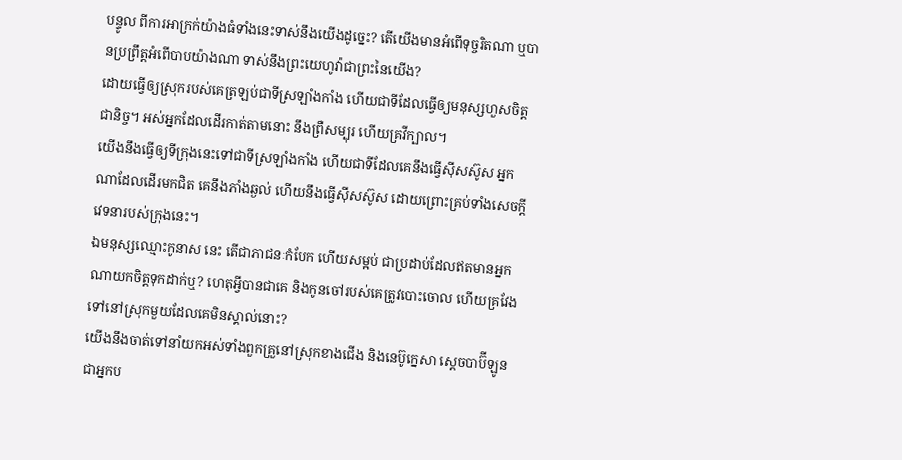បន្ទូល ពីការអាក្រក់យ៉ាងធំទាំងនេះទាស់នឹងយើងដូច្នេះ? តើយើងមានអំពើទុច្ចរិតណា ឬបានប្រព្រឹត្តអំពើបាបយ៉ាងណា ទាស់នឹងព្រះយេហូវ៉ាជាព្រះនៃយើង?
ដោយធ្វើឲ្យស្រុករបស់គេត្រឡប់ជាទីស្រឡាំងកាំង ហើយជាទីដែលធ្វើឲ្យមនុស្សហួសចិត្តជានិច្ច។ អស់អ្នកដែលដើរកាត់តាមនោះ នឹងព្រឺសម្បុរ ហើយគ្រវីក្បាល។
យើងនឹងធ្វើឲ្យទីក្រុងនេះទៅជាទីស្រឡាំងកាំង ហើយជាទីដែលគេនឹងធ្វើស៊ីសស៊ូស អ្នកណាដែលដើរមកជិត គេនឹងភាំងឆ្ងល់ ហើយនឹងធ្វើស៊ីសស៊ូស ដោយព្រោះគ្រប់ទាំងសេចក្ដីវេទនារបស់ក្រុងនេះ។
ឯមនុស្សឈ្មោះកូនាស នេះ តើជាភាជនៈកំបែក ហើយសម្អប់ ជាប្រដាប់ដែលឥតមានអ្នកណាយកចិត្តទុកដាក់ឬ? ហេតុអ្វីបានជាគេ និងកូនចៅរបស់គេត្រូវបោះចោល ហើយគ្រវែងទៅនៅស្រុកមួយដែលគេមិនស្គាល់នោះ?
យើងនឹងចាត់ទៅនាំយកអស់ទាំងពួកគ្រួនៅស្រុកខាងជើង និងនេប៊ូក្នេសា ស្តេចបាប៊ីឡូន ជាអ្នកប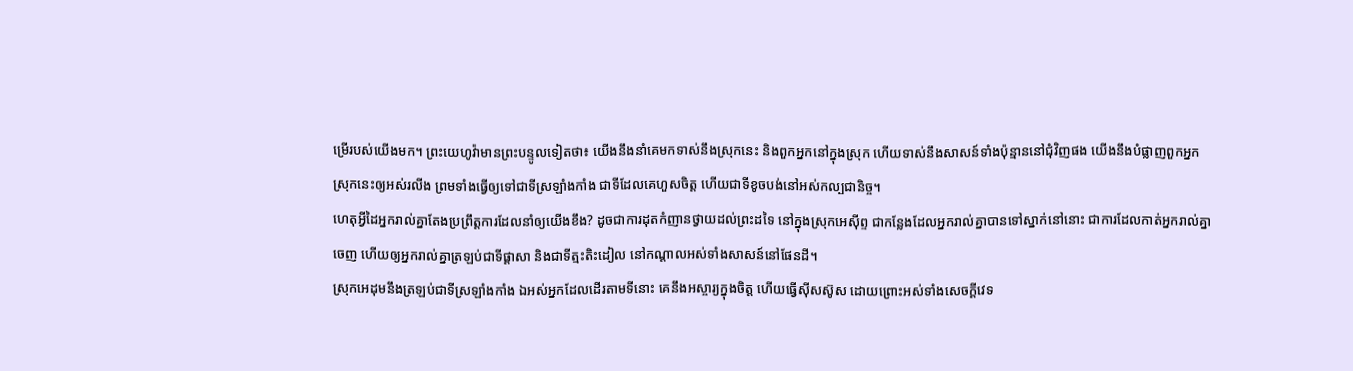ម្រើរបស់យើងមក។ ព្រះយេហូវ៉ាមានព្រះបន្ទូលទៀតថា៖ យើងនឹងនាំគេមកទាស់នឹងស្រុកនេះ និងពួកអ្នកនៅក្នុងស្រុក ហើយទាស់នឹងសាសន៍ទាំងប៉ុន្មាននៅជុំវិញផង យើងនឹងបំផ្លាញពួកអ្នកស្រុកនេះឲ្យអស់រលីង ព្រមទាំងធ្វើឲ្យទៅជាទីស្រឡាំងកាំង ជាទីដែលគេហួសចិត្ត ហើយជាទីខូចបង់នៅអស់កល្បជានិច្ច។
ហេតុអ្វីដៃអ្នករាល់គ្នាតែងប្រព្រឹត្តការដែលនាំឲ្យយើងខឹង? ដូចជាការដុតកំញានថ្វាយដល់ព្រះដទៃ នៅក្នុងស្រុកអេស៊ីព្ទ ជាកន្លែងដែលអ្នករាល់គ្នាបានទៅស្នាក់នៅនោះ ជាការដែលកាត់អ្នករាល់គ្នាចេញ ហើយឲ្យអ្នករាល់គ្នាត្រឡប់ជាទីផ្ដាសា និងជាទីត្មះតិះដៀល នៅកណ្ដាលអស់ទាំងសាសន៍នៅផែនដី។
ស្រុកអេដុមនឹងត្រឡប់ជាទីស្រឡាំងកាំង ឯអស់អ្នកដែលដើរតាមទីនោះ គេនឹងអស្ចារ្យក្នុងចិត្ត ហើយធ្វើស៊ីសស៊ូស ដោយព្រោះអស់ទាំងសេចក្ដីវេទ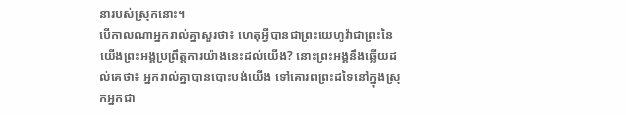នារបស់ស្រុកនោះ។
បើកាលណាអ្នករាល់គ្នាសួរថា៖ ហេតុអ្វីបានជាព្រះយេហូវ៉ាជាព្រះនៃយើងព្រះអង្គប្រព្រឹត្តការយ៉ាងនេះដល់យើង? នោះព្រះអង្គនឹងឆ្លើយដល់គេថា៖ អ្នករាល់គ្នាបានបោះបង់យើង ទៅគោរពព្រះដទៃនៅក្នុងស្រុកអ្នកជា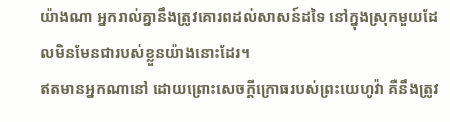យ៉ាងណា អ្នករាល់គ្នានឹងត្រូវគោរពដល់សាសន៍ដទៃ នៅក្នុងស្រុកមួយដែលមិនមែនជារបស់ខ្លួនយ៉ាងនោះដែរ។
ឥតមានអ្នកណានៅ ដោយព្រោះសេចក្ដីក្រោធរបស់ព្រះយេហូវ៉ា គឺនឹងត្រូវ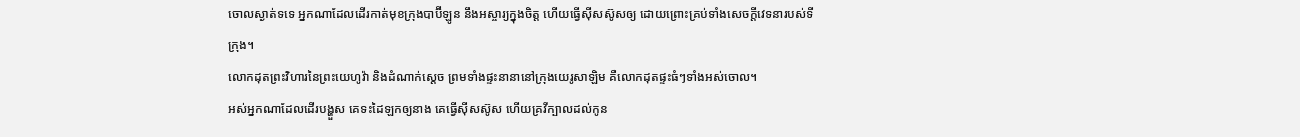ចោលស្ងាត់ទទេ អ្នកណាដែលដើរកាត់មុខក្រុងបាប៊ីឡូន នឹងអស្ចារ្យក្នុងចិត្ត ហើយធ្វើស៊ីសស៊ូសឲ្យ ដោយព្រោះគ្រប់ទាំងសេចក្ដីវេទនារបស់ទីក្រុង។
លោកដុតព្រះវិហារនៃព្រះយេហូវ៉ា និងដំណាក់ស្តេច ព្រមទាំងផ្ទះនានានៅក្រុងយេរូសាឡិម គឺលោកដុតផ្ទះធំៗទាំងអស់ចោល។
អស់អ្នកណាដែលដើរបង្ហួស គេទះដៃឡកឲ្យនាង គេធ្វើស៊ីសស៊ូស ហើយគ្រវីក្បាលដល់កូន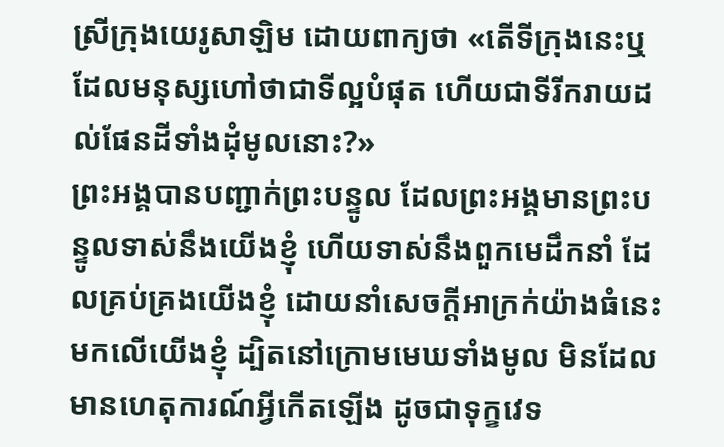ស្រីក្រុងយេរូសាឡិម ដោយពាក្យថា «តើទីក្រុងនេះឬ ដែលមនុស្សហៅថាជាទីល្អបំផុត ហើយជាទីរីករាយដល់ផែនដីទាំងដុំមូលនោះ?»
ព្រះអង្គបានបញ្ជាក់ព្រះបន្ទូល ដែលព្រះអង្គមានព្រះបន្ទូលទាស់នឹងយើងខ្ញុំ ហើយទាស់នឹងពួកមេដឹកនាំ ដែលគ្រប់គ្រងយើងខ្ញុំ ដោយនាំសេចក្ដីអាក្រក់យ៉ាងធំនេះមកលើយើងខ្ញុំ ដ្បិតនៅក្រោមមេឃទាំងមូល មិនដែលមានហេតុការណ៍អ្វីកើតឡើង ដូចជាទុក្ខវេទ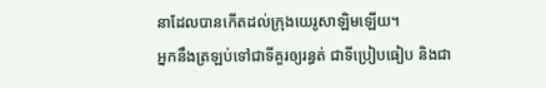នាដែលបានកើតដល់ក្រុងយេរូសាឡិមឡើយ។
អ្នកនឹងត្រឡប់ទៅជាទីគួរឲ្យរន្ធត់ ជាទីប្រៀបធៀប និងជា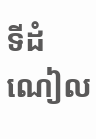ទីដំណៀល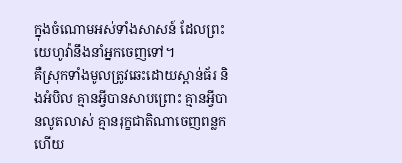ក្នុងចំណោមអស់ទាំងសាសន៍ ដែលព្រះយេហូវ៉ានឹងនាំអ្នកចេញទៅ។
គឺស្រុកទាំងមូលត្រូវឆេះដោយស្ពាន់ធ័រ និងអំបិល គ្មានអ្វីបានសាបព្រោះ គ្មានអ្វីបានលូតលាស់ គ្មានរុក្ខជាតិណាចេញពន្លក ហើយ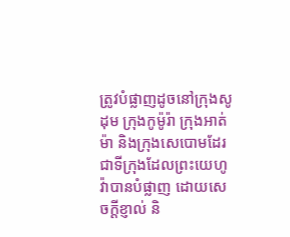ត្រូវបំផ្លាញដូចនៅក្រុងសូដុម ក្រុងកូម៉ូរ៉ា ក្រុងអាត់ម៉ា និងក្រុងសេបោមដែរ ជាទីក្រុងដែលព្រះយេហូវ៉ាបានបំផ្លាញ ដោយសេចក្ដីខ្ញាល់ និ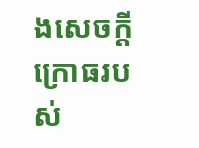ងសេចក្ដីក្រោធរបស់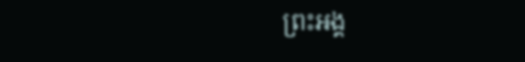ព្រះអង្គ